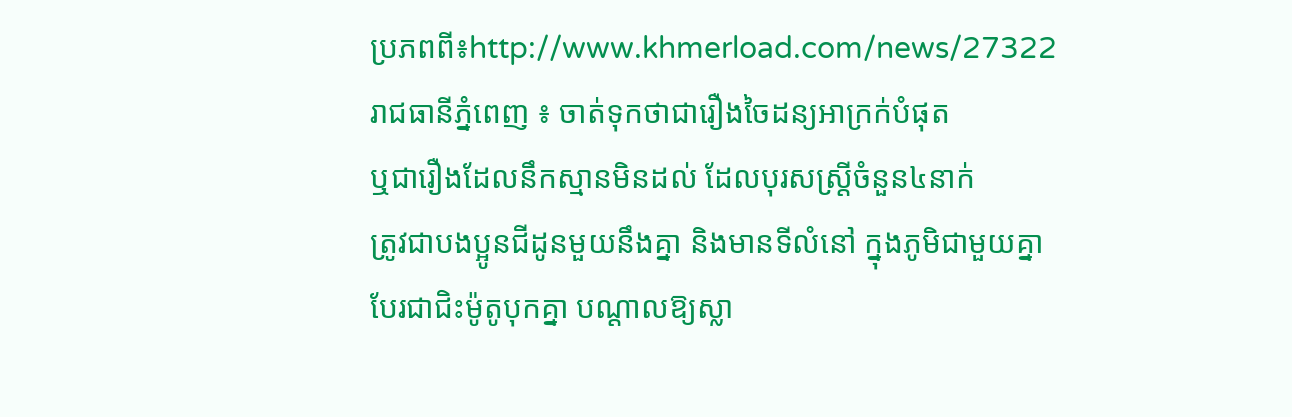ប្រភពពី៖http://www.khmerload.com/news/27322
រាជធានីភ្នំពេញ ៖ ចាត់ទុកថាជារឿងចៃដន្យអាក្រក់បំផុត
ឬជារឿងដែលនឹកស្មានមិនដល់ ដែលបុរសស្ត្រីចំនួន៤នាក់
ត្រូវជាបងប្អូនជីដូនមួយនឹងគ្នា និងមានទីលំនៅ ក្នុងភូមិជាមួយគ្នា
បែរជាជិះម៉ូតូបុកគ្នា បណ្តាលឱ្យស្លា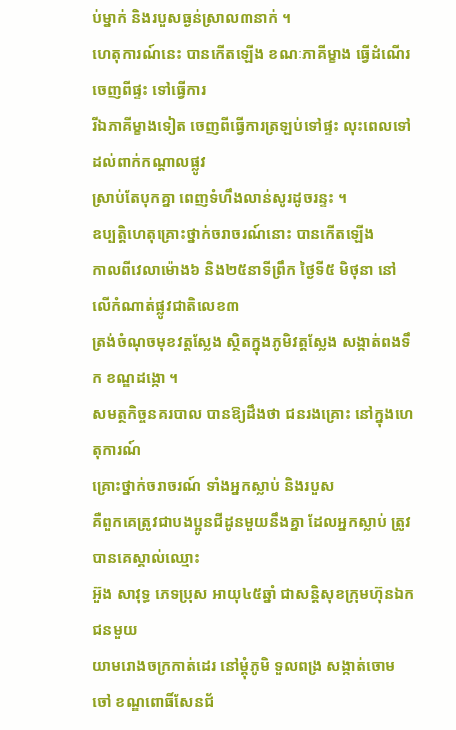ប់ម្នាក់ និងរបួសធ្ងន់ស្រាល៣នាក់ ។
ហេតុការណ៍នេះ បានកើតឡើង ខណៈភាគីម្ខាង ធ្វើដំណើរចេញពីផ្ទះ ទៅធ្វើការ
រីឯភាគីម្ខាងទៀត ចេញពីធ្វើការត្រឡប់ទៅផ្ទះ លុះពេលទៅដល់ពាក់កណ្តាលផ្លូវ
ស្រាប់តែបុកគ្នា ពេញទំហឹងលាន់សូរដូចរន្ទះ ។
ឧប្បត្តិហេតុគ្រោះថ្នាក់ចរាចរណ៍នោះ បានកើតឡើង
កាលពីវេលាម៉ោង៦ និង២៥នាទីព្រឹក ថ្ងៃទី៥ មិថុនា នៅលើកំណាត់ផ្លូវជាតិលេខ៣
ត្រង់ចំណុចមុខវត្តស្លែង ស្ថិតក្នុងភូមិវត្តស្លែង សង្កាត់ពងទឹក ខណ្ឌដង្កោ ។
សមត្ថកិច្ចនគរបាល បានឱ្យដឹងថា ជនរងគ្រោះ នៅក្នុងហេតុការណ៍
គ្រោះថ្នាក់ចរាចរណ៍ ទាំងអ្នកស្លាប់ និងរបួស
គឺពួកគេត្រូវជាបងប្អូនជីដូនមួយនឹងគ្នា ដែលអ្នកស្លាប់ ត្រូវបានគេស្គាល់ឈ្មោះ
អ៊ួង សាវុទ្ធ ភេទប្រុស អាយុ៤៥ឆ្នាំ ជាសន្តិសុខក្រុមហ៊ុនឯកជនមួយ
យាមរោងចក្រកាត់ដេរ នៅម្តុំភូមិ ទួលពង្រ សង្កាត់ចោមចៅ ខណ្ឌពោធិ៍សែនជ័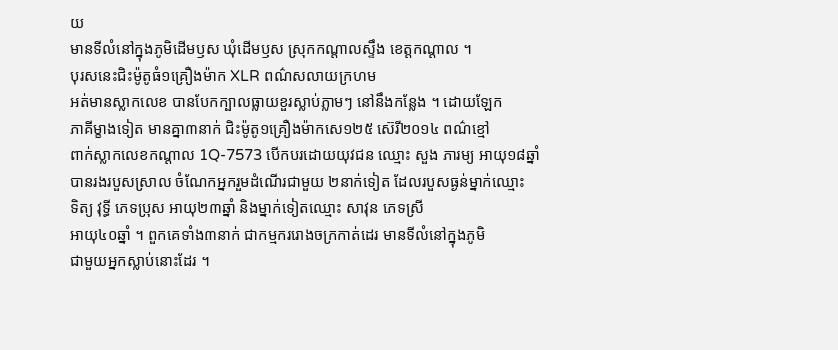យ
មានទីលំនៅក្នុងភូមិដើមឫស ឃុំដើមឫស ស្រុកកណ្តាលស្ទឹង ខេត្តកណ្តាល ។
បុរសនេះជិះម៉ូតូធំ១គ្រឿងម៉ាក XLR ពណ៌សលាយក្រហម
អត់មានស្លាកលេខ បានបែកក្បាលធ្លាយខួរស្លាប់ភ្លាមៗ នៅនឹងកន្លែង ។ ដោយឡែក
ភាគីម្ខាងទៀត មានគ្នា៣នាក់ ជិះម៉ូតូ១គ្រឿងម៉ាកសេ១២៥ ស៊េរី២០១៤ ពណ៌ខ្មៅ
ពាក់ស្លាកលេខកណ្តាល 1Q-7573 បើកបរដោយយុវជន ឈ្មោះ សួង ភារម្យ អាយុ១៨ឆ្នាំ
បានរងរបួសស្រាល ចំណែកអ្នករួមដំណើរជាមួយ ២នាក់ទៀត ដែលរបួសធ្ងន់ម្នាក់ឈ្មោះ
ទិត្យ វុទ្ធី ភេទប្រុស អាយុ២៣ឆ្នាំ និងម្នាក់ទៀតឈ្មោះ សាវុន ភេទស្រី
អាយុ៤០ឆ្នាំ ។ ពួកគេទាំង៣នាក់ ជាកម្មកររោងចក្រកាត់ដេរ មានទីលំនៅក្នុងភូមិ
ជាមួយអ្នកស្លាប់នោះដែរ ។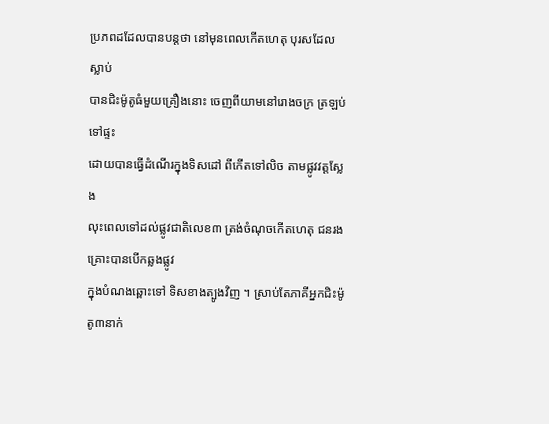ប្រភពដដែលបានបន្តថា នៅមុនពេលកើតហេតុ បុរសដែលស្លាប់
បានជិះម៉ូតូធំមួយគ្រឿងនោះ ចេញពីយាមនៅរោងចក្រ ត្រឡប់ទៅផ្ទះ
ដោយបានធ្វើដំណើរក្នុងទិសដៅ ពីកើតទៅលិច តាមផ្លូវវត្តស្លែង
លុះពេលទៅដល់ផ្លូវជាតិលេខ៣ ត្រង់ចំណុចកើតហេតុ ជនរងគ្រោះបានបើកឆ្លងផ្លូវ
ក្នុងបំណងឆ្ពោះទៅ ទិសខាងត្បូងវិញ ។ ស្រាប់តែភាគីអ្នកជិះម៉ូតូ៣នាក់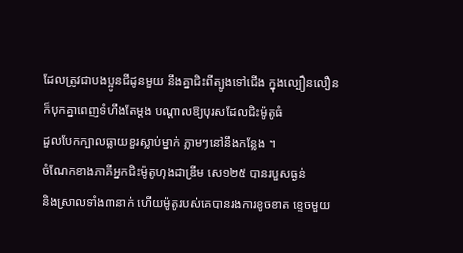ដែលត្រូវជាបងប្អូនជីដូនមួយ នឹងគ្នាជិះពីត្បូងទៅជើង ក្នុងល្បឿនលឿន
ក៏បុកគ្នាពេញទំហឹងតែម្តង បណ្តាលឱ្យបុរសដែលជិះម៉ូតូធំ
ដួលបែកក្បាលធ្លាយខួរស្លាប់ម្នាក់ ភ្លាមៗនៅនឹងកន្លែង ។
ចំណែកខាងភាគីអ្នកជិះម៉ូតូហុងដាឌ្រីម សេ១២៥ បានរបួសធ្ងន់
និងស្រាលទាំង៣នាក់ ហើយម៉ូតូរបស់គេបានរងការខូចខាត ខ្ទេចមួយ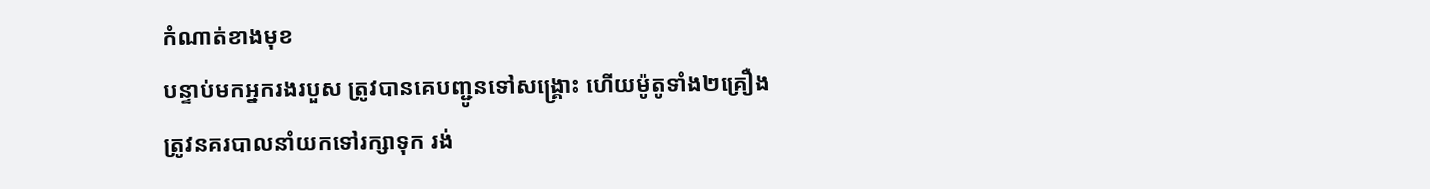កំណាត់ខាងមុខ
បន្ទាប់មកអ្នករងរបួស ត្រូវបានគេបញ្ជូនទៅសង្គ្រោះ ហើយម៉ូតូទាំង២គ្រឿង
ត្រូវនគរបាលនាំយកទៅរក្សាទុក រង់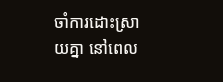ចាំការដោះស្រាយគ្នា នៅពេល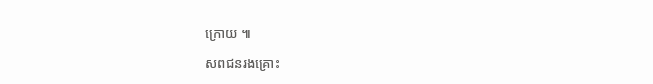ក្រោយ ៕

សពជនរងគ្រោះ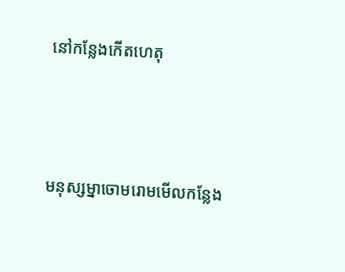នៅកន្លែងកើតហេតុ




មនុស្សម្នាចោមរោមមើលកន្លែង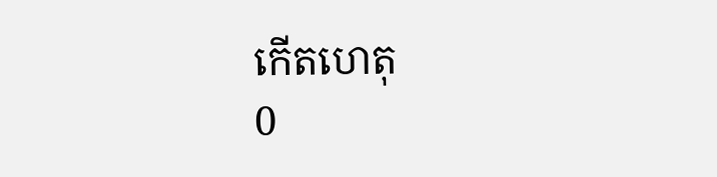កើតហេតុ
0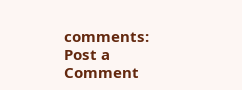comments:
Post a Comment